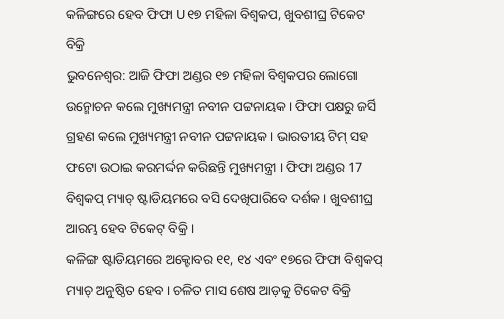କଳିଙ୍ଗରେ ହେବ ଫିଫା U୧୭ ମହିଳା ବିଶ୍ବକପ, ଖୁବଶୀଘ୍ର ଟିକେଟ ବିକ୍ରି
ଭୁବନେଶ୍ବର: ଆଜି ଫିଫା ଅଣ୍ଡର ୧୭ ମହିଳା ବିଶ୍ବକପର ଲୋଗୋ ଉନ୍ମୋଚନ କଲେ ମୁଖ୍ୟମନ୍ତ୍ରୀ ନବୀନ ପଟ୍ଟନାୟକ । ଫିଫା ପକ୍ଷରୁ ଜର୍ସି ଗ୍ରହଣ କଲେ ମୁଖ୍ୟମନ୍ତ୍ରୀ ନବୀନ ପଟ୍ଟନାୟକ । ଭାରତୀୟ ଟିମ୍ ସହ ଫଟୋ ଉଠାଇ କରମର୍ଦ୍ଦନ କରିଛନ୍ତି ମୁଖ୍ୟମନ୍ତ୍ରୀ । ଫିଫା ଅଣ୍ଡର 17 ବିଶ୍ବକପ୍ ମ୍ୟାଚ୍ ଷ୍ଟାଡିୟମରେ ବସି ଦେଖିପାରିବେ ଦର୍ଶକ । ଖୁବଶୀଘ୍ର ଆରମ୍ଭ ହେବ ଟିକେଟ୍ ବିକ୍ରି ।
କଳିଙ୍ଗ ଷ୍ଟାଡିୟମରେ ଅକ୍ଟୋବର ୧୧, ୧୪ ଏବଂ ୧୭ରେ ଫିଫା ବିଶ୍ବକପ୍ ମ୍ୟାଚ୍ ଅନୁଷ୍ଠିତ ହେବ । ଚଳିତ ମାସ ଶେଷ ଆଡ଼କୁ ଟିକେଟ ବିକ୍ରି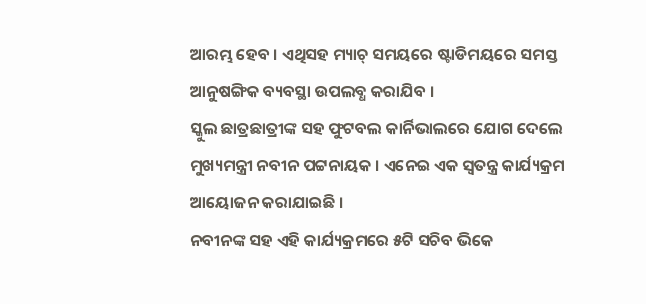ଆରମ୍ଭ ହେବ । ଏଥିସହ ମ୍ୟାଚ୍ ସମୟରେ ଷ୍ଟାଡିମୟରେ ସମସ୍ତ ଆନୁଷଙ୍ଗିକ ବ୍ୟବସ୍ଥା ଉପଲବ୍ଧ କରାଯିବ ।
ସ୍କୁଲ ଛାତ୍ରଛାତ୍ରୀଙ୍କ ସହ ଫୁଟବଲ କାର୍ନିଭାଲରେ ଯୋଗ ଦେଲେ ମୁଖ୍ୟମନ୍ତ୍ରୀ ନବୀନ ପଟ୍ଟନାୟକ । ଏନେଇ ଏକ ସ୍ବତନ୍ତ୍ର କାର୍ଯ୍ୟକ୍ରମ ଆୟୋଜନ କରାଯାଇଛି ।
ନବୀନଙ୍କ ସହ ଏହି କାର୍ଯ୍ୟକ୍ରମରେ ୫ଟି ସଚିବ ଭିକେ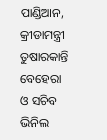ପାଣ୍ଡିଆନ, କ୍ରୀଡାମନ୍ତ୍ରୀ ତୁଷାରକାନ୍ତି ବେହେରା ଓ ସଚିବ ଭିନିଲ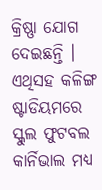କ୍ରିଷ୍ଣା ଯୋଗ ଦେଇଛନ୍ତି । ଏଥିସହ କଳିଙ୍ଗ ଷ୍ଟାଡିୟମରେ ସ୍କୁଲ ଫୁଟବଲ କାର୍ନିଭାଲ ମଧ୍ୟ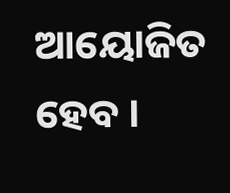ଆୟୋଜିତ ହେବ ।